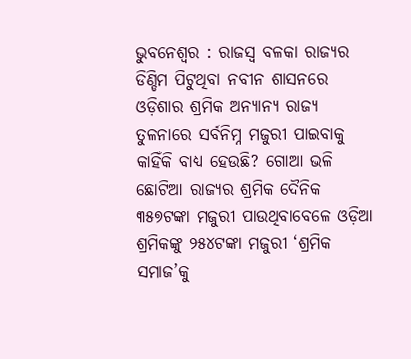ଭୁବନେଶ୍ୱର : ରାଜସ୍ୱ ବଳକା ରାଜ୍ୟର ଡିଣ୍ଡିମ ପିଟୁଥିବା ନବୀନ ଶାସନରେ ଓଡ଼ିଶାର ଶ୍ରମିକ ଅନ୍ୟାନ୍ୟ ରାଜ୍ୟ ତୁଳନାରେ ସର୍ବନିମ୍ନ ମଜୁରୀ ପାଇବାକୁ କାହିଁକି ବାଧ୍ୟ ହେଉଛି? ଗୋଆ ଭଳି ଛୋଟିଆ ରାଜ୍ୟର ଶ୍ରମିକ ଦୈନିକ ୩୫୭ଟଙ୍କା ମଜୁରୀ ପାଉଥିବାବେଳେ ଓଡ଼ିଆ ଶ୍ରମିକଙ୍କୁ ୨୫୪ଟଙ୍କା ମଜୁରୀ ‘ଶ୍ରମିକ ସମାଜ’କୁ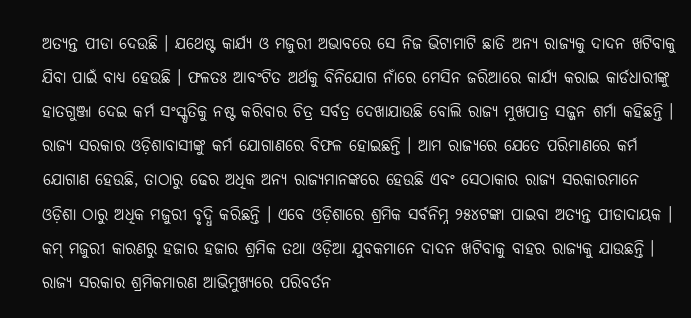ଅତ୍ୟନ୍ତ ପୀଡା ଦେଉଛି । ଯଥେଷ୍ଟ କାର୍ଯ୍ୟ ଓ ମଜୁରୀ ଅଭାବରେ ସେ ନିଜ ଭିଟାମାଟି ଛାଡି ଅନ୍ୟ ରାଜ୍ୟକୁ ଦାଦନ ଖଟିବାକୁ ଯିବା ପାଇଁ ବାଧ୍ୟ ହେଉଛି । ଫଳତଃ ଆବଂଟିତ ଅର୍ଥକୁ ବିନିଯୋଗ ନାଁରେ ମେସିନ ଜରିଆରେ କାର୍ଯ୍ୟ କରାଇ କାର୍ଡଧାରୀଙ୍କୁ ହାତଗୁଞ୍ଜା ଦେଇ କର୍ମ ସଂସ୍କୃତିକୁ ନଷ୍ଟ କରିବାର ଚିତ୍ର ସର୍ବତ୍ର ଦେଖାଯାଉଛି ବୋଲି ରାଜ୍ୟ ମୁଖପାତ୍ର ସଜ୍ଜନ ଶର୍ମା କହିଛନ୍ତି । ରାଜ୍ୟ ସରକାର ଓଡ଼ିଶାବାସୀଙ୍କୁ କର୍ମ ଯୋଗାଣରେ ବିଫଳ ହୋଇଛନ୍ତି । ଆମ ରାଜ୍ୟରେ ଯେତେ ପରିମାଣରେ କର୍ମ ଯୋଗାଣ ହେଉଛି, ତାଠାରୁ ଢେର ଅଧିକ ଅନ୍ୟ ରାଜ୍ୟମାନଙ୍କରେ ହେଉଛି ଏବଂ ସେଠାକାର ରାଜ୍ୟ ସରକାରମାନେ ଓଡ଼ିଶା ଠାରୁ ଅଧିକ ମଜୁରୀ ବୃଦ୍ଧି କରିଛନ୍ତି । ଏବେ ଓଡ଼ିଶାରେ ଶ୍ରମିକ ସର୍ବନିମ୍ନ ୨୫୪ଟଙ୍କା ପାଇବା ଅତ୍ୟନ୍ତ ପୀଡାଦାୟକ । କମ୍ ମଜୁରୀ କାରଣରୁ ହଜାର ହଜାର ଶ୍ରମିକ ତଥା ଓଡ଼ିଆ ଯୁବକମାନେ ଦାଦନ ଖଟିବାକୁ ବାହର ରାଜ୍ୟକୁ ଯାଉଛନ୍ତି । ରାଜ୍ୟ ସରକାର ଶ୍ରମିକମାରଣ ଆଭିମୁଖ୍ୟରେ ପରିବର୍ତନ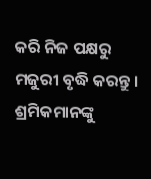କରି ନିଜ ପକ୍ଷରୁ ମଜୁରୀ ବୃଦ୍ଧି କରନ୍ତୁ । ଶ୍ରମିକମାନଙ୍କୁ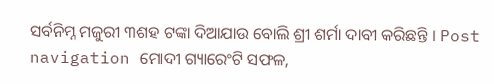ସର୍ବନିମ୍ନ ମଜୁରୀ ୩ଶହ ଟଙ୍କା ଦିଆଯାଉ ବୋଲି ଶ୍ରୀ ଶର୍ମା ଦାବୀ କରିଛନ୍ତି । Post navigation ମୋଦୀ ଗ୍ୟାରେଂଟି ସଫଳ,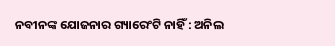ନବୀନଙ୍କ ଯୋଜନାର ଗ୍ୟାରେଂଟି ନାହିଁ : ଅନିଲ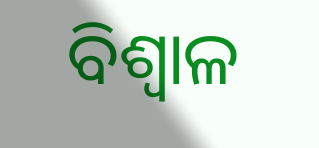ବିଶ୍ୱାଳ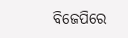ବିଜେପିରେ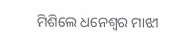ମିଶିଲେ ଧନେଶ୍ୱର ମାଝୀ